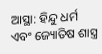ଆସ୍ଥା: ହିନ୍ଦୁ ଧର୍ମ ଏବଂ ଜ୍ୟୋତିଷ ଶାସ୍ତ୍ର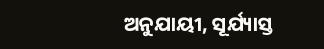ଅନୁଯାୟୀ, ସୂର୍ଯ୍ୟାସ୍ତ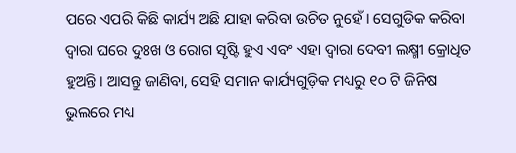ପରେ ଏପରି କିଛି କାର୍ଯ୍ୟ ଅଛି ଯାହା କରିବା ଉଚିତ ନୁହେଁ। ସେଗୁଡିକ କରିବା ଦ୍ୱାରା ଘରେ ଦୁଃଖ ଓ ରୋଗ ସୃଷ୍ଟି ହୁଏ ଏବଂ ଏହା ଦ୍ଵାରା ଦେବୀ ଲକ୍ଷ୍ମୀ କ୍ରୋଧିତ ହୁଅନ୍ତି। ଆସନ୍ତୁ ଜାଣିବା, ସେହି ସମାନ କାର୍ଯ୍ୟଗୁଡ଼ିକ ମଧ୍ୟରୁ ୧୦ ଟି ଜିନିଷ ଭୁଲରେ ମଧ୍ୟ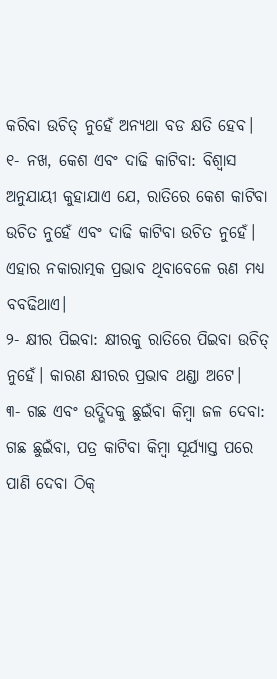କରିବା ଉଚିତ୍ ନୁହେଁ ଅନ୍ୟଥା ବଡ କ୍ଷତି ହେବ।
୧- ନଖ, କେଶ ଏବଂ ଦାଢି କାଟିବା: ବିଶ୍ୱାସ ଅନୁଯାୟୀ କୁହାଯାଏ ଯେ, ରାତିରେ କେଶ କାଟିବା ଉଚିତ ନୁହେଁ ଏବଂ ଦାଢି କାଟିବା ଉଚିତ ନୁହେଁ। ଏହାର ନକାରାତ୍ମକ ପ୍ରଭାବ ଥିବାବେଳେ ଋଣ ମଧ୍ୟ ବବଢିଥାଏ।
୨- କ୍ଷୀର ପିଇବା: କ୍ଷୀରକୁ ରାତିରେ ପିଇବା ଉଚିତ୍ ନୁହେଁ। କାରଣ କ୍ଷୀରର ପ୍ରଭାବ ଥଣ୍ଡା ଅଟେ।
୩- ଗଛ ଏବଂ ଉଦ୍ଭିଦକୁ ଛୁଇଁବା କିମ୍ବା ଜଳ ଦେବା: ଗଛ ଛୁଇଁବା, ପତ୍ର କାଟିବା କିମ୍ବା ସୂର୍ଯ୍ୟାସ୍ତ ପରେ ପାଣି ଦେବା ଠିକ୍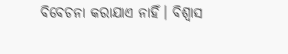ବିବେଚନା କରାଯାଏ ନାହିଁ। ବିଶ୍ୱାସ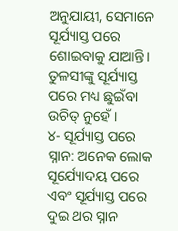ଅନୁଯାୟୀ, ସେମାନେ ସୂର୍ଯ୍ୟାସ୍ତ ପରେ ଶୋଇବାକୁ ଯାଆନ୍ତି। ତୁଳସୀଙ୍କୁ ସୂର୍ଯ୍ୟାସ୍ତ ପରେ ମଧ୍ୟ ଛୁଇଁବା ଉଚିତ୍ ନୁହେଁ।
୪- ସୂର୍ଯ୍ୟାସ୍ତ ପରେ ସ୍ନାନ: ଅନେକ ଲୋକ ସୂର୍ଯ୍ୟୋଦୟ ପରେ ଏବଂ ସୂର୍ଯ୍ୟାସ୍ତ ପରେ ଦୁଇ ଥର ସ୍ନାନ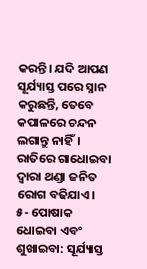କରନ୍ତି। ଯଦି ଆପଣ ସୂର୍ଯ୍ୟାସ୍ତ ପରେ ସ୍ନାନ କରୁଛନ୍ତି, ତେବେ କପାଳରେ ଚନ୍ଦନ ଲଗାନ୍ତୁ ନାହିଁ। ରାତିରେ ଗାଧୋଇବା ଦ୍ୱାରା ଥଣ୍ଡା ଜନିତ ରୋଗ ବଢିଯାଏ।
୫- ପୋଷାକ ଧୋଇବା ଏବଂ ଶୁଖାଇବା: ସୂର୍ଯ୍ୟାସ୍ତ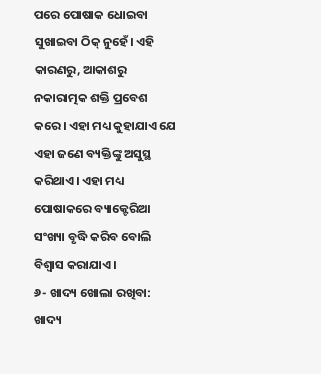ପରେ ପୋଷାକ ଧୋଇବା ସୁଖାଇବା ଠିକ୍ ନୁହେଁ। ଏହି କାରଣରୁ, ଆକାଶରୁ ନକାରାତ୍ମକ ଶକ୍ତି ପ୍ରବେଶ କରେ। ଏହା ମଧ୍ୟ କୁହାଯାଏ ଯେ ଏହା ଜଣେ ବ୍ୟକ୍ତିଙ୍କୁ ଅସୁସ୍ଥ କରିଥାଏ। ଏହା ମଧ୍ୟ ପୋଷାକରେ ବ୍ୟାକ୍ଟେରିଆ ସଂଖ୍ୟା ବୃଦ୍ଧି କରିବ ବୋଲି ବିଶ୍ୱାସ କରାଯାଏ।
୬- ଖାଦ୍ୟ ଖୋଲା ରଖିବା: ଖାଦ୍ୟ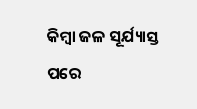କିମ୍ବା ଜଳ ସୂର୍ଯ୍ୟାସ୍ତ ପରେ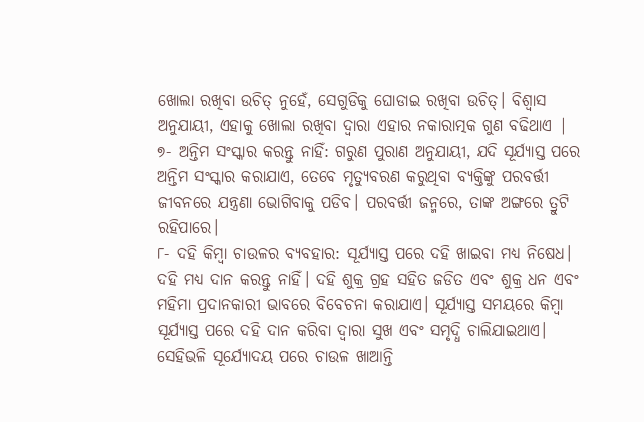ଖୋଲା ରଖିବା ଉଚିତ୍ ନୁହେଁ, ସେଗୁଡିକୁ ଘୋଡାଇ ରଖିବା ଉଚିତ୍। ବିଶ୍ୱାସ ଅନୁଯାୟୀ, ଏହାକୁ ଖୋଲା ରଖିବା ଦ୍ୱାରା ଏହାର ନକାରାତ୍ମକ ଗୁଣ ବଢିଥାଏ |
୭- ଅନ୍ତିମ ସଂସ୍କାର କରନ୍ତୁ ନାହିଁ: ଗରୁଣ ପୁରାଣ ଅନୁଯାୟୀ, ଯଦି ସୂର୍ଯ୍ୟାସ୍ତ ପରେ ଅନ୍ତିମ ସଂସ୍କାର କରାଯାଏ, ତେବେ ମୃତ୍ୟୁବରଣ କରୁଥିବା ବ୍ୟକ୍ତିଙ୍କୁ ପରବର୍ତ୍ତୀ ଜୀବନରେ ଯନ୍ତ୍ରଣା ଭୋଗିବାକୁ ପଡିବ। ପରବର୍ତ୍ତୀ ଜନ୍ମରେ, ତାଙ୍କ ଅଙ୍ଗରେ ତ୍ରୁଟି ରହିପାରେ।
୮- ଦହି କିମ୍ବା ଚାଉଳର ବ୍ୟବହାର: ସୂର୍ଯ୍ୟାସ୍ତ ପରେ ଦହି ଖାଇବା ମଧ୍ୟ ନିଷେଧ। ଦହି ମଧ୍ୟ ଦାନ କରନ୍ତୁ ନାହିଁ। ଦହି ଶୁକ୍ର ଗ୍ରହ ସହିତ ଜଡିତ ଏବଂ ଶୁକ୍ର ଧନ ଏବଂ ମହିମା ପ୍ରଦାନକାରୀ ଭାବରେ ବିବେଚନା କରାଯାଏ। ସୂର୍ଯ୍ୟାସ୍ତ ସମୟରେ କିମ୍ବା ସୂର୍ଯ୍ୟାସ୍ତ ପରେ ଦହି ଦାନ କରିବା ଦ୍ୱାରା ସୁଖ ଏବଂ ସମୃଦ୍ଧି ଚାଲିଯାଇଥାଏ। ସେହିଭଳି ସୂର୍ଯ୍ୟୋଦୟ ପରେ ଚାଉଳ ଖାଆନ୍ତି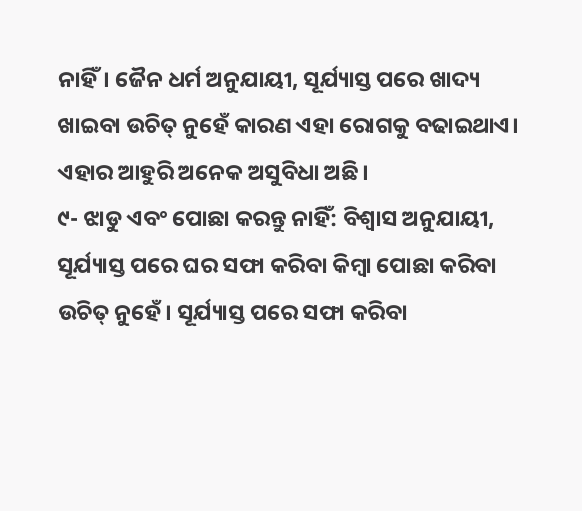ନାହିଁ। ଜୈନ ଧର୍ମ ଅନୁଯାୟୀ, ସୂର୍ଯ୍ୟାସ୍ତ ପରେ ଖାଦ୍ୟ ଖାଇବା ଉଚିତ୍ ନୁହେଁ କାରଣ ଏହା ରୋଗକୁ ବଢାଇଥାଏ। ଏହାର ଆହୁରି ଅନେକ ଅସୁବିଧା ଅଛି।
୯- ଝାଡୁ ଏବଂ ପୋଛା କରନ୍ତୁ ନାହିଁ: ବିଶ୍ୱାସ ଅନୁଯାୟୀ, ସୂର୍ଯ୍ୟାସ୍ତ ପରେ ଘର ସଫା କରିବା କିମ୍ବା ପୋଛା କରିବା ଉଚିତ୍ ନୁହେଁ। ସୂର୍ଯ୍ୟାସ୍ତ ପରେ ସଫା କରିବା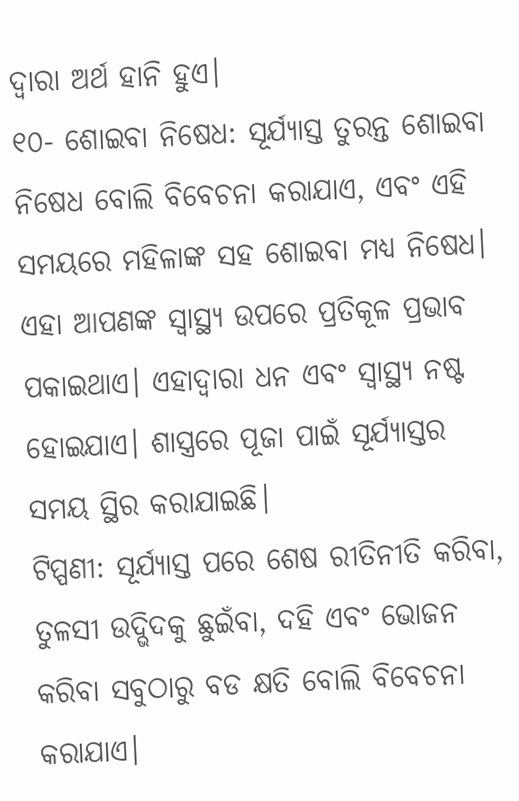ଦ୍ୱାରା ଅର୍ଥ ହାନି ହୁଏ।
୧୦- ଶୋଇବା ନିଷେଧ: ସୂର୍ଯ୍ୟାସ୍ତ ତୁରନ୍ତ ଶୋଇବା ନିଷେଧ ବୋଲି ବିବେଚନା କରାଯାଏ, ଏବଂ ଏହି ସମୟରେ ମହିଳାଙ୍କ ସହ ଶୋଇବା ମଧ୍ୟ ନିଷେଧ। ଏହା ଆପଣଙ୍କ ସ୍ୱାସ୍ଥ୍ୟ ଉପରେ ପ୍ରତିକୂଳ ପ୍ରଭାବ ପକାଇଥାଏ। ଏହାଦ୍ୱାରା ଧନ ଏବଂ ସ୍ୱାସ୍ଥ୍ୟ ନଷ୍ଟ ହୋଇଯାଏ। ଶାସ୍ତ୍ରରେ ପୂଜା ପାଇଁ ସୂର୍ଯ୍ୟାସ୍ତର ସମୟ ସ୍ଥିର କରାଯାଇଛି।
ଟିପ୍ପଣୀ: ସୂର୍ଯ୍ୟାସ୍ତ ପରେ ଶେଷ ରୀତିନୀତି କରିବା, ତୁଳସୀ ଉଦ୍ଭିଦକୁ ଛୁଇଁବା, ଦହି ଏବଂ ଭୋଜନ କରିବା ସବୁଠାରୁ ବଡ କ୍ଷତି ବୋଲି ବିବେଚନା କରାଯାଏ।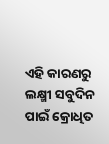ଏହି କାରଣରୁ ଲକ୍ଷ୍ମୀ ସବୁଦିନ ପାଇଁ କ୍ରୋଧିତ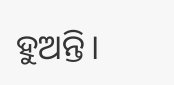ହୁଅନ୍ତି।